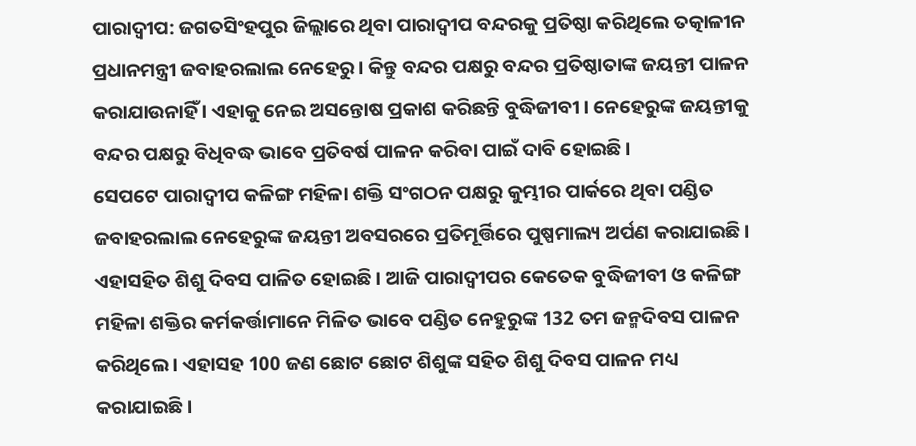ପାରାଦ୍ବୀପ: ଜଗତସିଂହପୁର ଜିଲ୍ଲାରେ ଥିବା ପାରାଦ୍ବୀପ ବନ୍ଦରକୁ ପ୍ରତିଷ୍ଠା କରିଥିଲେ ତତ୍କାଳୀନ ପ୍ରଧାନମନ୍ତ୍ରୀ ଜବାହରଲାଲ ନେହେରୁ । କିନ୍ତୁ ବନ୍ଦର ପକ୍ଷରୁ ବନ୍ଦର ପ୍ରତିଷ୍ଠାତାଙ୍କ ଜୟନ୍ତୀ ପାଳନ କରାଯାଉନାହିଁ । ଏହାକୁ ନେଇ ଅସନ୍ତୋଷ ପ୍ରକାଶ କରିଛନ୍ତି ବୁଦ୍ଧିଜୀବୀ । ନେହେରୁଙ୍କ ଜୟନ୍ତୀକୁ ବନ୍ଦର ପକ୍ଷରୁ ବିଧିବଦ୍ଧ ଭାବେ ପ୍ରତିବର୍ଷ ପାଳନ କରିବା ପାଇଁ ଦାବି ହୋଇଛି ।
ସେପଟେ ପାରାଦ୍ବୀପ କଳିଙ୍ଗ ମହିଳା ଶକ୍ତି ସଂଗଠନ ପକ୍ଷରୁ କୁମ୍ଭୀର ପାର୍କରେ ଥିବା ପଣ୍ଡିତ ଜବାହରଲାଲ ନେହେରୁଙ୍କ ଜୟନ୍ତୀ ଅବସରରେ ପ୍ରତିମୂର୍ତ୍ତିରେ ପୁଷ୍ପମାଲ୍ୟ ଅର୍ପଣ କରାଯାଇଛି । ଏହାସହିତ ଶିଶୁ ଦିବସ ପାଳିତ ହୋଇଛି । ଆଜି ପାରାଦ୍ବୀପର କେତେକ ବୁଦ୍ଧିଜୀବୀ ଓ କଳିଙ୍ଗ ମହିଳା ଶକ୍ତିର କର୍ମକର୍ତ୍ତାମାନେ ମିଳିତ ଭାବେ ପଣ୍ଡିତ ନେହୁରୁଙ୍କ 132 ତମ ଜନ୍ମଦିବସ ପାଳନ କରିଥିଲେ । ଏହାସହ 100 ଜଣ ଛୋଟ ଛୋଟ ଶିଶୁଙ୍କ ସହିତ ଶିଶୁ ଦିବସ ପାଳନ ମଧ୍ୟ କରାଯାଇଛି।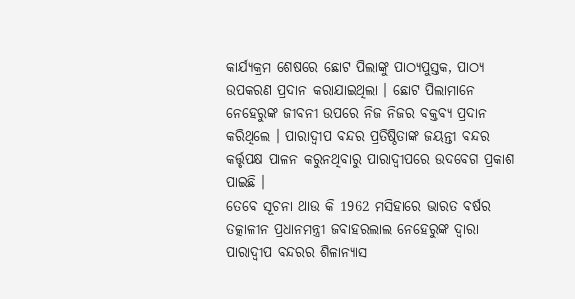କାର୍ଯ୍ୟକ୍ରମ ଶେଷରେ ଛୋଟ ପିଲାଙ୍କୁ ପାଠ୍ୟପୁସ୍ତକ, ପାଠ୍ୟ ଉପକରଣ ପ୍ରଦାନ କରାଯାଇଥିଲା । ଛୋଟ ପିଲାମାନେ ନେହେରୁଙ୍କ ଜୀବନୀ ଉପରେ ନିଜ ନିଜର ବକ୍ତବ୍ୟ ପ୍ରଦାନ କରିଥିଲେ । ପାରାଦ୍ବୀପ ବନ୍ଦର ପ୍ରତିଷ୍ଠିତାଙ୍କ ଜୟନ୍ତୀ ବନ୍ଦର କର୍ତ୍ତୃପକ୍ଷ ପାଳନ କରୁନଥିବାରୁ ପାରାଦ୍ବୀପରେ ଉଦବେଗ ପ୍ରକାଶ ପାଇଛି ।
ତେବେ ସୂଚନା ଥାଉ କି 1962 ମସିହାରେ ଭାରତ ବର୍ଷର ତତ୍କାଳୀନ ପ୍ରଧାନମନ୍ତ୍ରୀ ଜବାହରଲାଲ ନେହେରୁଙ୍କ ଦ୍ବାରା ପାରାଦ୍ବୀପ ବନ୍ଦରର ଶିଳାନ୍ୟାସ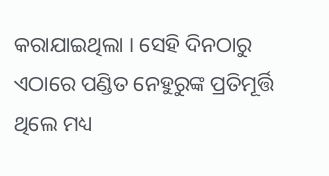କରାଯାଇଥିଲା । ସେହି ଦିନଠାରୁ ଏଠାରେ ପଣ୍ଡିତ ନେହୁରୁଙ୍କ ପ୍ରତିମୂର୍ତ୍ତି ଥିଲେ ମଧ୍ୟ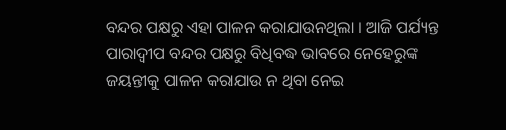ବନ୍ଦର ପକ୍ଷରୁ ଏହା ପାଳନ କରାଯାଉନଥିଲା । ଆଜି ପର୍ଯ୍ୟନ୍ତ ପାରାଦ୍ବୀପ ବନ୍ଦର ପକ୍ଷରୁ ବିଧିବଦ୍ଧ ଭାବରେ ନେହେରୁଙ୍କ ଜୟନ୍ତୀକୁ ପାଳନ କରାଯାଉ ନ ଥିବା ନେଇ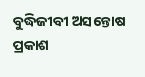ବୁଦ୍ଧିଜୀବୀ ଅସନ୍ତୋଷ ପ୍ରକାଶ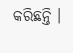କରିଛନ୍ତି ।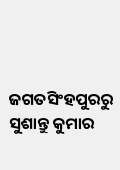ଜଗତସିଂହପୁରରୁ ସୁଶାନ୍ତୁ କୁମାର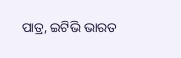ପାତ୍ର, ଇଟିଭି ଭାରତ